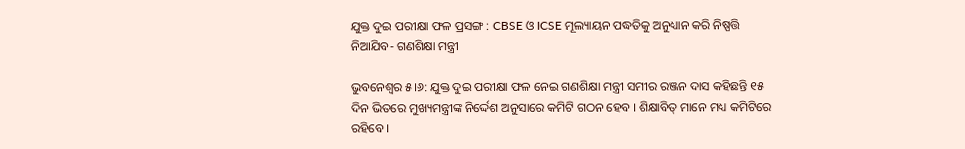ଯୁକ୍ତ ଦୁଇ ପରୀକ୍ଷା ଫଳ ପ୍ରସଙ୍ଗ : CBSE ଓ ICSE ମୂଲ୍ୟାୟନ ପଦ୍ଧତିକୁ ଅନୁଧ୍ୟାନ କରି ନିଷ୍ପତ୍ତି ନିଆଯିବ- ଗଣଶିକ୍ଷା ମନ୍ତ୍ରୀ

ଭୁବନେଶ୍ବର ୫।୬: ଯୁକ୍ତ ଦୁଇ ପରୀକ୍ଷା ଫଳ ନେଇ ଗଣଶିକ୍ଷା ମନ୍ତ୍ରୀ ସମୀର ରଞ୍ଜନ ଦାସ କହିଛନ୍ତି ୧୫ ଦିନ ଭିତରେ ମୁଖ୍ୟମନ୍ତ୍ରୀଙ୍କ ନିର୍ଦ୍ଦେଶ ଅନୁସାରେ କମିଟି ଗଠନ ହେବ । ଶିକ୍ଷାବିତ୍ ମାନେ ମଧ୍ୟ କମିଟିରେ ରହିବେ ।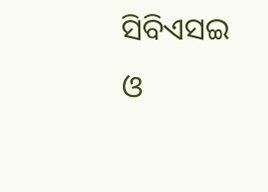ସିବିଏସଇ ଓ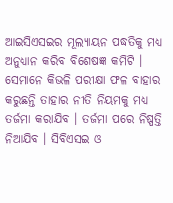ଆଇସିଏସଇର ମୂଲ୍ୟାୟନ ପଦ୍ଧତିକୁ ମଧ୍ୟ ଅନୁଧ୍ୟାନ କରିବ ବିଶେଷଜ୍ଞ କମିଟି । ସେମାନେ କିଭଳି ପରୀକ୍ଷା ଫଳ ବାହାର କରୁଛନ୍ତି ତାହାର ନୀତି ନିୟମକୁ ମଧ୍ୟ ତର୍ଜମା କରାଯିବ । ତର୍ଜମା ପରେ ନିଷ୍ପତ୍ତି ନିଆଯିବ । ସିବିଏସଇ ଓ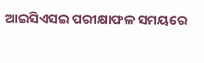ଆଇସିଏସଇ ପରୀକ୍ଷାଫଳ ସମୟରେ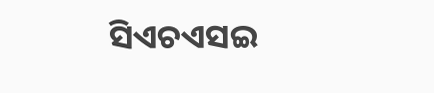ସିଏଚଏସଇ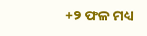+୨ ଫଳ ମଧ୍ୟ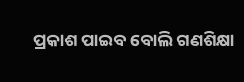ପ୍ରକାଶ ପାଇବ ବୋଲି ଗଣଶିକ୍ଷା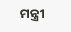ମନ୍ତ୍ରୀ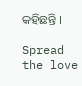କହିଛନ୍ତି ।

Spread the love